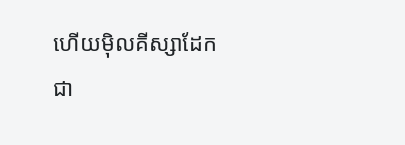ហើយម៉ិលគីស្សាដែកជា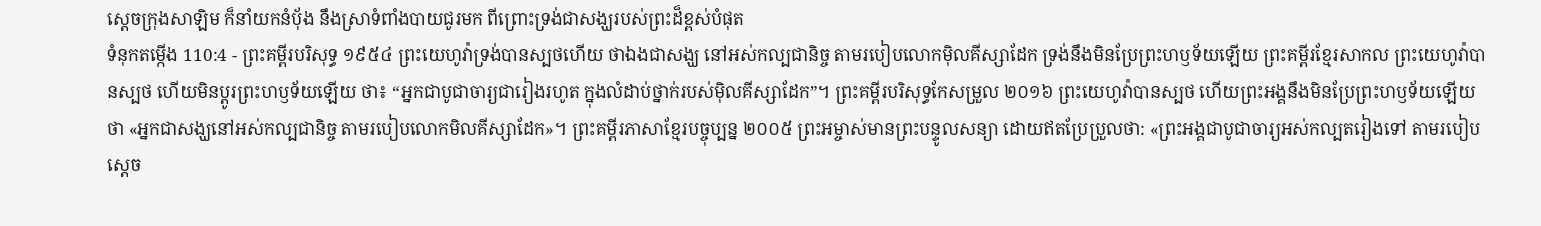ស្តេចក្រុងសាឡិម ក៏នាំយកនំបុ័ង នឹងស្រាទំពាំងបាយជូរមក ពីព្រោះទ្រង់ជាសង្ឃរបស់ព្រះដ៏ខ្ពស់បំផុត
ទំនុកតម្កើង 110:4 - ព្រះគម្ពីរបរិសុទ្ធ ១៩៥៤ ព្រះយេហូវ៉ាទ្រង់បានស្បថហើយ ថាឯងជាសង្ឃ នៅអស់កល្បជានិច្ច តាមរបៀបលោកម៉ិលគីស្សាដែក ទ្រង់នឹងមិនប្រែព្រះហឫទ័យឡើយ ព្រះគម្ពីរខ្មែរសាកល ព្រះយេហូវ៉ាបានស្បថ ហើយមិនប្ដូរព្រះហឫទ័យឡើយ ថា៖ “អ្នកជាបូជាចារ្យជារៀងរហូត ក្នុងលំដាប់ថ្នាក់របស់ម៉ិលគីស្សាដែក”។ ព្រះគម្ពីរបរិសុទ្ធកែសម្រួល ២០១៦ ព្រះយេហូវ៉ាបានស្បថ ហើយព្រះអង្គនឹងមិនប្រែព្រះហឫទ័យឡើយ ថា «អ្នកជាសង្ឃនៅអស់កល្បជានិច្ច តាមរបៀបលោកមិលគីស្សាដែក»។ ព្រះគម្ពីរភាសាខ្មែរបច្ចុប្បន្ន ២០០៥ ព្រះអម្ចាស់មានព្រះបន្ទូលសន្យា ដោយឥតប្រែប្រួលថា: «ព្រះអង្គជាបូជាចារ្យអស់កល្បតរៀងទៅ តាមរបៀបស្ដេច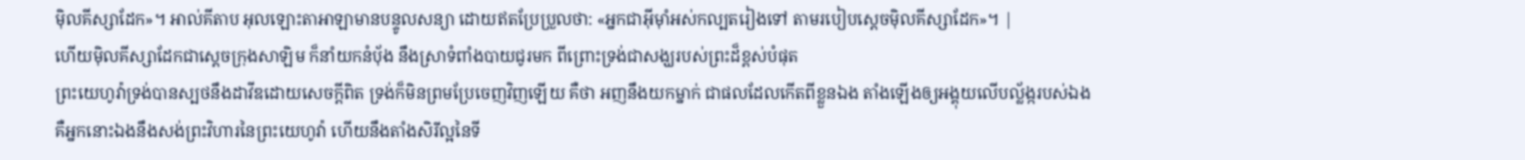ម៉ិលគីស្សាដែក»។ អាល់គីតាប អុលឡោះតាអាឡាមានបន្ទូលសន្យា ដោយឥតប្រែប្រួលថា: «អ្នកជាអ៊ីមុាំអស់កល្បតរៀងទៅ តាមរបៀបស្ដេចម៉ិលគីស្សាដែក»។ |
ហើយម៉ិលគីស្សាដែកជាស្តេចក្រុងសាឡិម ក៏នាំយកនំបុ័ង នឹងស្រាទំពាំងបាយជូរមក ពីព្រោះទ្រង់ជាសង្ឃរបស់ព្រះដ៏ខ្ពស់បំផុត
ព្រះយេហូវ៉ាទ្រង់បានស្បថនឹងដាវីឌដោយសេចក្ដីពិត ទ្រង់ក៏មិនព្រមប្រែចេញវិញឡើយ គឺថា អញនឹងយកម្នាក់ ជាផលដែលកើតពីខ្លួនឯង តាំងឡើងឲ្យអង្គុយលើបល្ល័ង្ករបស់ឯង
គឺអ្នកនោះឯងនឹងសង់ព្រះវិហារនៃព្រះយេហូវ៉ា ហើយនឹងតាំងសិរីល្អនៃទី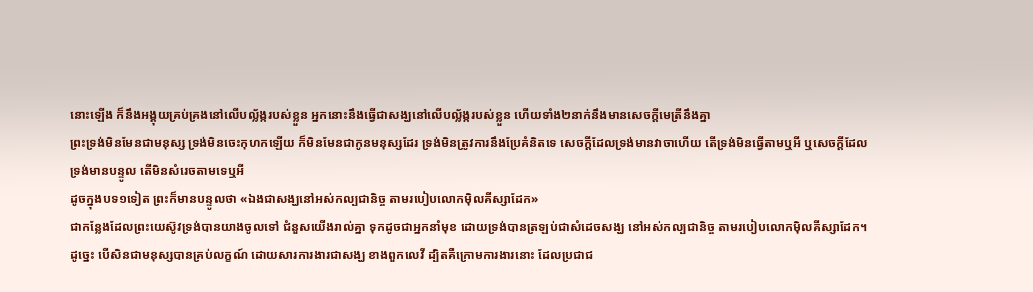នោះឡើង ក៏នឹងអង្គុយគ្រប់គ្រងនៅលើបល្ល័ង្ករបស់ខ្លួន អ្នកនោះនឹងធ្វើជាសង្ឃនៅលើបល្ល័ង្ករបស់ខ្លួន ហើយទាំង២នាក់នឹងមានសេចក្ដីមេត្រីនឹងគ្នា
ព្រះទ្រង់មិនមែនជាមនុស្ស ទ្រង់មិនចេះកុហកឡើយ ក៏មិនមែនជាកូនមនុស្សដែរ ទ្រង់មិនត្រូវការនឹងប្រែគំនិតទេ សេចក្ដីដែលទ្រង់មានវាចាហើយ តើទ្រង់មិនធ្វើតាមឬអី ឬសេចក្ដីដែលទ្រង់មានបន្ទូល តើមិនសំរេចតាមទេឬអី
ដូចក្នុងបទ១ទៀត ព្រះក៏មានបន្ទូលថា «ឯងជាសង្ឃនៅអស់កល្បជានិច្ច តាមរបៀបលោកម៉ិលគីស្សាដែក»
ជាកន្លែងដែលព្រះយេស៊ូវទ្រង់បានយាងចូលទៅ ជំនួសយើងរាល់គ្នា ទុកដូចជាអ្នកនាំមុខ ដោយទ្រង់បានត្រឡប់ជាសំដេចសង្ឃ នៅអស់កល្បជានិច្ច តាមរបៀបលោកម៉ិលគីស្សាដែក។
ដូច្នេះ បើសិនជាមនុស្សបានគ្រប់លក្ខណ៍ ដោយសារការងារជាសង្ឃ ខាងពួកលេវី ដ្បិតគឺក្រោមការងារនោះ ដែលប្រជាជ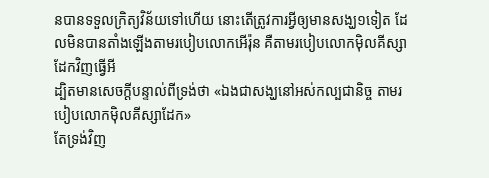នបានទទួលក្រិត្យវិន័យទៅហើយ នោះតើត្រូវការអ្វីឲ្យមានសង្ឃ១ទៀត ដែលមិនបានតាំងឡើងតាមរបៀបលោកអើរ៉ុន គឺតាមរបៀបលោកម៉ិលគីស្សាដែកវិញធ្វើអី
ដ្បិតមានសេចក្ដីបន្ទាល់ពីទ្រង់ថា «ឯងជាសង្ឃនៅអស់កល្បជានិច្ច តាមរបៀបលោកម៉ិលគីស្សាដែក»
តែទ្រង់វិញ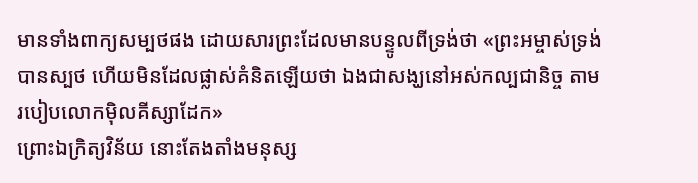មានទាំងពាក្យសម្បថផង ដោយសារព្រះដែលមានបន្ទូលពីទ្រង់ថា «ព្រះអម្ចាស់ទ្រង់បានស្បថ ហើយមិនដែលផ្លាស់គំនិតឡើយថា ឯងជាសង្ឃនៅអស់កល្បជានិច្ច តាមរបៀបលោកម៉ិលគីស្សាដែក»
ព្រោះឯក្រិត្យវិន័យ នោះតែងតាំងមនុស្ស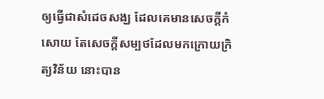ឲ្យធ្វើជាសំដេចសង្ឃ ដែលគេមានសេចក្ដីកំសោយ តែសេចក្ដីសម្បថដែលមកក្រោយក្រិត្យវិន័យ នោះបាន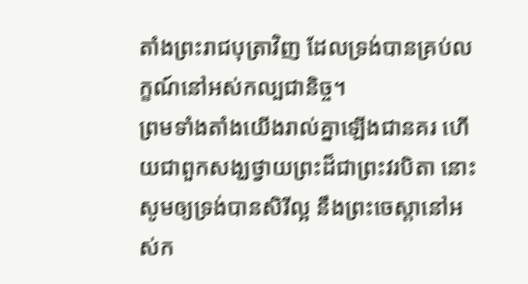តាំងព្រះរាជបុត្រាវិញ ដែលទ្រង់បានគ្រប់លក្ខណ៍នៅអស់កល្បជានិច្ច។
ព្រមទាំងតាំងយើងរាល់គ្នាឡើងជានគរ ហើយជាពួកសង្ឃថ្វាយព្រះដ៏ជាព្រះវរបិតា នោះសូមឲ្យទ្រង់បានសិរីល្អ នឹងព្រះចេស្តានៅអស់ក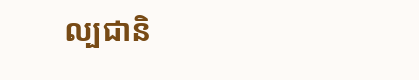ល្បជានិ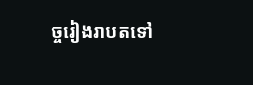ច្ចរៀងរាបតទៅ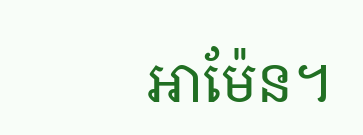អាម៉ែន។